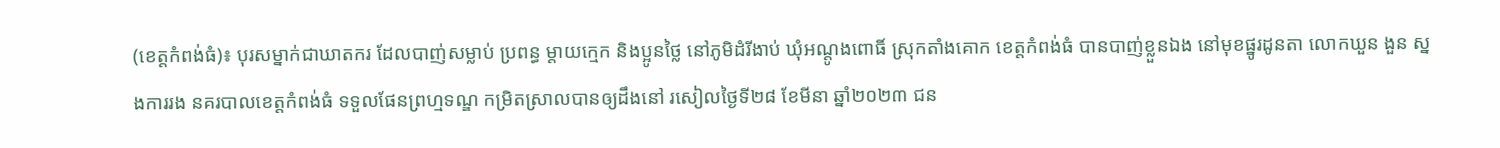(ខេត្តកំពង់ធំ)៖ បុរសម្នាក់ជាឃាតករ ដែលបាញ់សម្លាប់ ប្រពន្ធ ម្តាយក្មេក និងប្អូនថ្លៃ នៅភូមិដំរីងាប់ ឃុំអណ្តូងពោធិ៍ ស្រុកតាំងគោក ខេត្តកំពង់ធំ បានបាញ់ខ្លួនឯង នៅមុខផ្នូរដូនតា លោកឃួន ងួន ស្នងការរង នគរបាលខេត្តកំពង់ធំ ទទួលផែនព្រហ្មទណ្ឌ កម្រិតស្រាលបានឲ្យដឹងនៅ រសៀលថ្ងៃទី២៨ ខែមីនា ឆ្នាំ២០២៣ ជន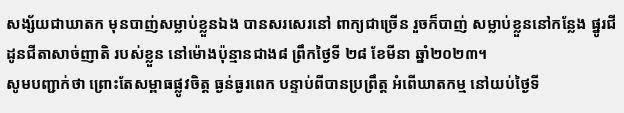សង្ស័យជាឃាតក មុនបាញ់សម្លាប់ខ្លួនឯង បានសរសេរនៅ ពាក្យជាច្រើន រួចក៏បាញ់ សម្លាប់ខ្លួននៅកន្លែង ផ្នូរជីដូនជីតាសាច់ញាតិ របស់ខ្លួន នៅម៉ោងប៉ុន្មានជាង៨ ព្រឹកថ្ងៃទី ២៨ ខែមីនា ឆ្នាំ២០២៣។
សូមបញ្ជាក់ថា ព្រោះតែសម្ពាធផ្លូវចិត្ត ធ្ងន់ធ្ងរពេក បន្ទាប់ពីបានប្រព្រឹត្ត អំពើឃាតកម្ម នៅយប់ថ្ងៃទី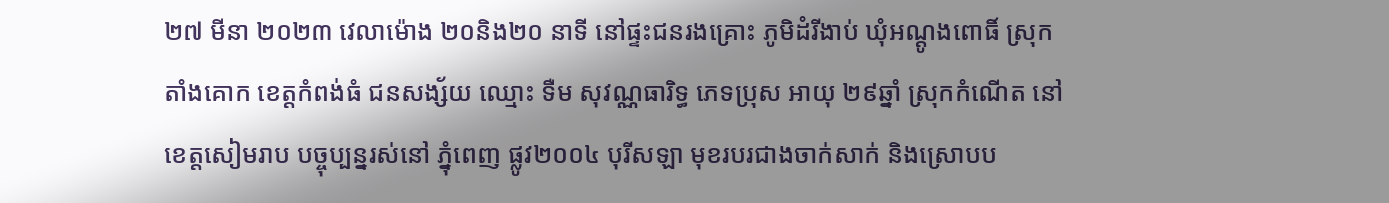២៧ មីនា ២០២៣ វេលាម៉ោង ២០និង២០ នាទី នៅផ្ទះជនរងគ្រោះ ភូមិដំរីងាប់ ឃុំអណ្តូងពោធិ៍ ស្រុកតាំងគោក ខេត្តកំពង់ធំ ជនសង្ស័យ ឈ្មោះ ទឺម សុវណ្ណធារិទ្ធ ភេទប្រុស អាយុ ២៩ឆ្នាំ ស្រុកកំណេីត នៅខេត្តសៀមរាប បច្ចុប្បន្នរស់នៅ ភ្នុំពេញ ផ្លូវ២០០៤ បុរីសឡា មុខរបរជាងចាក់សាក់ និងស្រោបប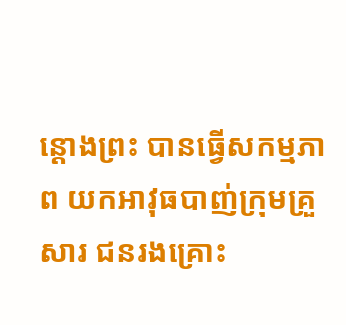ន្តោងព្រះ បានធ្វេីសកម្មភាព យកអាវុធបាញ់ក្រុមគ្រួសារ ជនរងគ្រោះ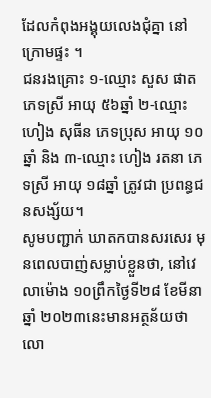ដែលកំពុងអង្គុយលេងជុំគ្នា នៅក្រោមផ្ទះ ។
ជនរងគ្រោះ ១-ឈ្មោះ សួស ផាត ភេទស្រី អាយុ ៥៦ឆ្នាំ ២-ឈ្មោះ ហៀង សុធីន ភេទប្រុស អាយុ ១០ឆ្នាំ និង ៣-ឈ្មោះ ហៀង រតនា ភេទស្រី អាយុ ១៨ឆ្នាំ ត្រូវជា ប្រពន្ធជនសង្ស័យ។
សូមបញ្ជាក់ ឃាតកបានសរសេរ មុនពេលបាញ់សម្លាប់ខ្លួនថា, នៅវេលាម៉ោង ១០ព្រឹកថ្ងៃទី២៨ ខែមីនា ឆ្នាំ ២០២៣នេះមានអត្ថន័យថា លោ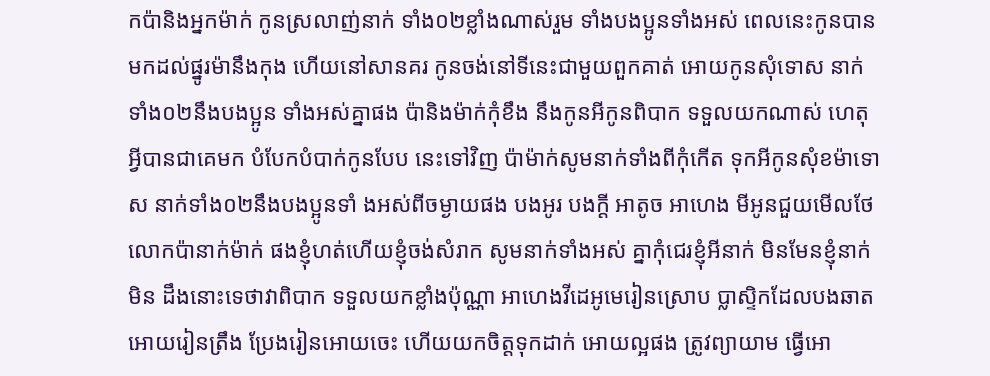កប៉ានិងអ្នកម៉ាក់ កូនស្រលាញ់នាក់ ទាំង០២ខ្លាំងណាស់រួម ទាំងបងប្អូនទាំងអស់ ពេលនេះកូនបាន មកដល់ផ្នូរម៉ានឹងកុង ហើយនៅសានគរ កូនចង់នៅទីនេះជាមួយពួកគាត់ អោយកូនសុំទោស នាក់ទាំង០២នឹងបងប្អូន ទាំងអស់គ្នាផង ប៉ានិងម៉ាក់កុំខឹង នឹងកូនអីកូនពិបាក ទទួលយកណាស់ ហេតុអ្វីបានជាគេមក បំបែកបំបាក់កូនបែប នេះទៅវិញ ប៉ាម៉ាក់សូមនាក់ទាំងពីកុំកើត ទុកអីកូនសុំខម៉ាទោស នាក់ទាំង០២នឹងបងប្អូនទាំ ងអស់ពីចម្ងាយផង បងអូរ បងក្ដី អាតូច អាហេង មីអូនជួយមើលថែ លោកប៉ានាក់ម៉ាក់ ផងខ្ញុំហត់ហើយខ្ញុំចង់សំរាក សូមនាក់ទាំងអស់ គ្នាកុំជេរខ្ញុំអីនាក់ មិនមែនខ្ញុំនាក់មិន ដឹងនោះទេថាវាពិបាក ទទួលយកខ្លាំងប៉ុណ្ណា អាហេងវីដេអូមេរៀនស្រោប ប្លាស្ទិកដែលបងឆាត អោយរៀនត្រឹង ប្រែងរៀនអោយចេះ ហើយយកចិត្តទុកដាក់ អោយល្អផង ត្រូវព្យាយាម ធ្វើអោ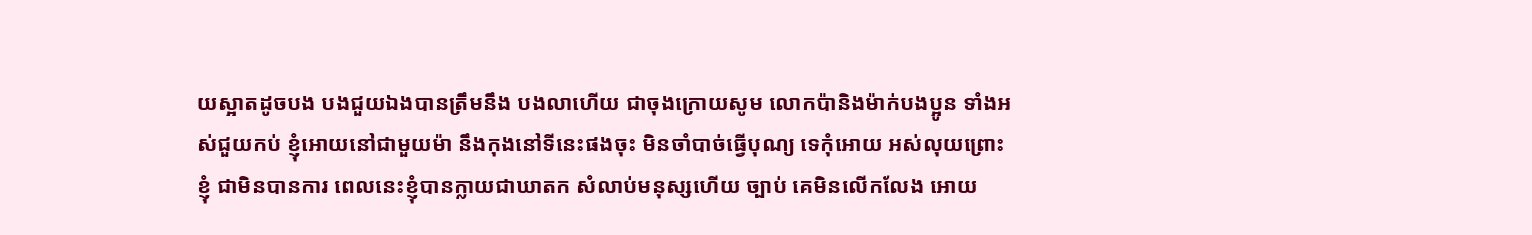យស្អាតដូចបង បងជួយឯងបានត្រឹមនឹង បងលាហើយ ជាចុងក្រោយសូម លោកប៉ានិងម៉ាក់បងប្អូន ទាំងអស់ជួយកប់ ខ្ញុំអោយនៅជាមួយម៉ា នឹងកុងនៅទីនេះផងចុះ មិនចាំបាច់ធ្វើបុណ្យ ទេកុំអោយ អស់លុយព្រោះខ្ញុំ ជាមិនបានការ ពេលនេះខ្ញុំបានក្លាយជាឃាតក សំលាប់មនុស្សហើយ ច្បាប់ គេមិនលើកលែង អោយ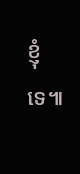ខ្ញុំទេ៕